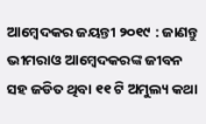ଆମ୍ବେଦକର ଜୟନ୍ତୀ ୨୦୧୯ : ଜାଣନ୍ତୁ ଭୀମରାଓ ଆମ୍ବେଦକରଙ୍କ ଜୀବନ ସହ ଜଡିତ ଥିବା ୧୧ ଟି ଅମୁଲ୍ୟ କଥା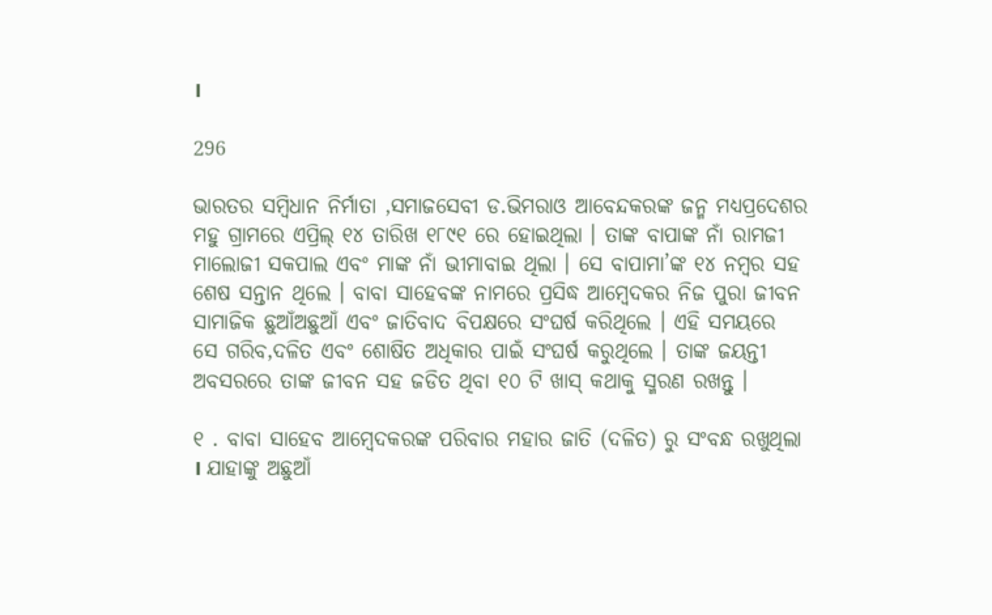।

296

ଭାରତର ସମ୍ବିଧାନ ନିର୍ମାତା ,ସମାଜସେବୀ ଡ.ଭିମରାଓ ଆବେନ୍ଦକରଙ୍କ ଜନ୍ମ ମଧ୍ୟପ୍ରଦେଶର ମହୁ ଗ୍ରାମରେ ଏପ୍ରିଲ୍ ୧୪ ତାରିଖ ୧୮୯୧ ରେ ହୋଇଥିଲା । ତାଙ୍କ ବାପାଙ୍କ ନାଁ ରାମଜୀ ମାଲୋଜୀ ସକପାଲ ଏବଂ ମାଙ୍କ ନାଁ ଭୀମାବାଇ ଥିଲା । ସେ ବାପାମା’ଙ୍କ ୧୪ ନମ୍ବର ସହ ଶେଷ ସନ୍ତାନ ଥିଲେ । ବାବା ସାହେବଙ୍କ ନାମରେ ପ୍ରସିଦ୍ଧ ଆମ୍ବେଦକର ନିଜ ପୁରା ଜୀବନ ସାମାଜିକ ଛୁଆଁଅଛୁଆଁ ଏବଂ ଜାତିବାଦ ବିପକ୍ଷରେ ସଂଘର୍ଷ କରିଥିଲେ । ଏହି ସମୟରେ ସେ ଗରିବ,ଦଳିତ ଏବଂ ଶୋଷିତ ଅଧିକାର ପାଇଁ ସଂଘର୍ଷ କରୁଥିଲେ । ତାଙ୍କ ଜୟନ୍ତୀ ଅବସରରେ ତାଙ୍କ ଜୀବନ ସହ ଜଡିତ ଥିବା ୧୦ ଟି ଖାସ୍ କଥାକୁ ସ୍ମରଣ ରଖନ୍ତୁ ।

୧ . ବାବା ସାହେବ ଆମ୍ବେଦକରଙ୍କ ପରିବାର ମହାର ଜାତି (ଦଳିତ) ରୁ ସଂବନ୍ଧ ରଖୁଥିଲା । ଯାହାଙ୍କୁ ଅଛୁଆଁ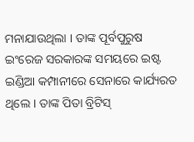ମନାଯାଉଥିଲା । ତାଙ୍କ ପୂର୍ବପୁରୁଷ ଇଂରେଜ ସରକାରଙ୍କ ସମୟରେ ଇଷ୍ଟ ଇଣ୍ଡିଆ କମ୍ପାନୀରେ ସେନାରେ କାର୍ଯ୍ୟରତ ଥିଲେ । ତାଙ୍କ ପିତା ବ୍ରିଟିସ୍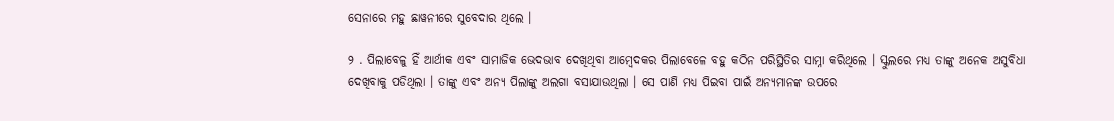ସେନାରେ ମହୁ ଛାୱନୀରେ ସୁବେଦାର ଥିଲେ ।

୨ . ପିଲାବେଳୁ ହିଁ ଆର୍ଥୀକ ଏବଂ ସାମାଜିକ ଭେଦଭାବ ଦେଖିଥିବା ଆମ୍ବେଦକର ପିଲାବେଳେ ବହୁ କଠିନ ପରିସ୍ଥିତିର ସାମ୍ନା କରିଥିଲେ । ସ୍କୁଲରେ ମଧ୍ୟ ତାଙ୍କୁ ଅନେକ ଅସୁବିଧା ଦେଖିବାକୁ ପଡିଥିଲା । ତାଙ୍କୁ ଏବଂ ଅନ୍ୟ ପିଲାଙ୍କୁ ଅଲଗା ବସାଯାଉଥିଲା । ସେ ପାଣି ମଧ୍ୟ ପିଇବା ପାଇଁ ଅନ୍ୟମାନଙ୍କ ଉପରେ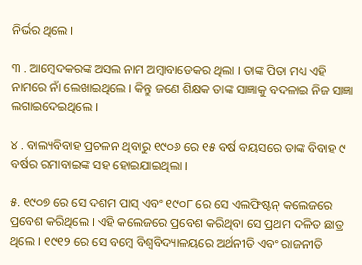ନିର୍ଭର ଥିଲେ ।

୩ . ଆମ୍ବେଦକରଙ୍କ ଅସଲ ନାମ ଅମ୍ବାବାଡେକର ଥିଲା । ତାଙ୍କ ପିତା ମଧ୍ୟ ଏହି ନାମରେ ନାଁ ଲେଖାଇଥିଲେ । କିନ୍ତୁ ଜଣେ ଶିକ୍ଷକ ତାଙ୍କ ସାଜ୍ଞାକୁ ବଦଳାଇ ନିଜ ସାଜ୍ଞା ଲଗାଇଦେଇଥିଲେ ।

୪ . ବାଲ୍ୟବିବାହ ପ୍ରଚଳନ ଥିବାରୁ ୧୯୦୬ ରେ ୧୫ ବର୍ଷ ବୟସରେ ତାଙ୍କ ବିବାହ ୯ ବର୍ଷର ରମାବାଇଙ୍କ ସହ ହୋଇଯାଇଥିଲା ।

୫. ୧୯୦୭ ରେ ସେ ଦଶମ ପାସ୍ ଏବଂ ୧୯୦୮ ରେ ସେ ଏଲଫିଷ୍ଟନ୍ କଲେଜରେ ପ୍ରବେଶ କରିଥିଲେ । ଏହି କଲେଜରେ ପ୍ରବେଶ କରିଥିବା ସେ ପ୍ରଥମ ଦଳିତ ଛାତ୍ର ଥିଲେ । ୧୯୧୨ ରେ ସେ ବମ୍ବେ ବିଶ୍ୱବିଦ୍ୟାଳୟରେ ଅର୍ଥନୀତି ଏବଂ ରାଜନୀତି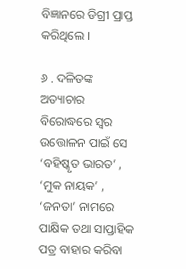ବିଜ୍ଞାନରେ ଡିଗ୍ରୀ ପ୍ରାପ୍ତ କରିଥିଲେ ।

୬ . ଦଳିତଙ୍କ ଅତ୍ୟାଚାର ବିରୋଦ୍ଧରେ ସ୍ୱର ଉତ୍ତୋଳନ ପାଇଁ ସେ ‘ବହିଷ୍କୃତ ଭାରତ’ , ‘ମୁକ ନାୟକ’ , ‘ଜନତା’ ନାମରେ ପାକ୍ଷିକ ତଥା ସାପ୍ତାହିକ ପତ୍ର ବାହାର କରିବା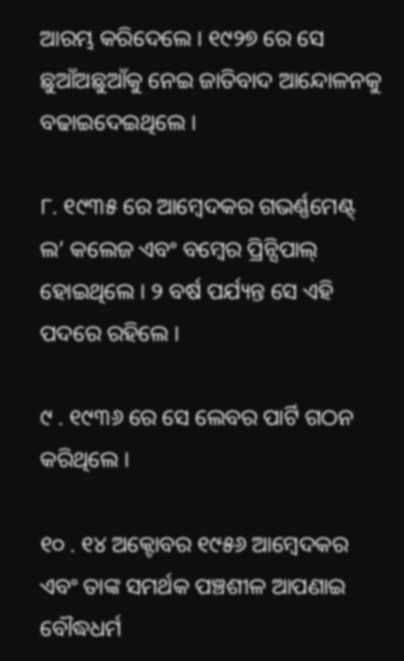ଆରମ୍ଭ କରିଦେଲେ । ୧୯୨୭ ରେ ସେ ଛୁଆଁଅଛୁଆଁକୁ ନେଇ ଜାତିବାଦ ଆନ୍ଦୋଳନକୁ ବଢାଇଦେଇଥିଲେ ।

୮. ୧୯୩୫ ରେ ଆମ୍ବେଦକର ଗଭର୍ଣ୍ଣମେଣ୍ଟ୍ ଲ’ କଲେଜ ଏବଂ ବମ୍ବେର ପ୍ରିନ୍ସିପାଲ୍ ହୋଇଥିଲେ । ୨ ବର୍ଷ ପର୍ଯ୍ୟନ୍ତ ସେ ଏହି ପଦରେ ରହିଲେ ।

୯ . ୧୯୩୬ ରେ ସେ ଲେବର ପାର୍ଟି ଗଠନ କରିଥିଲେ ।

୧୦ . ୧୪ ଅକ୍ଟୋବର ୧୯୫୬ ଆମ୍ବେଦକର ଏବଂ ତାଙ୍କ ସମର୍ଥକ ପଞ୍ଚଶୀଳ ଆପଣାଇ ବୌଦ୍ଧଧର୍ମ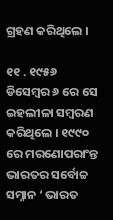ଗ୍ରହଣ କରିଥିଲେ ।

୧୧ . ୧୯୫୬ ଡିସେମ୍ବର ୬ ରେ ସେ ଇହଲୀଳା ସମ୍ବରଣ କରିଥିଲେ । ୧୯୯୦ ରେ ମରଣୋପରାଂନ୍ତ ଭାରତର ସର୍ବୋଚ୍ଚ ସମ୍ନାନ ‘ ଭାରତ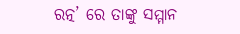ରତ୍ନ’ ରେ ତାଙ୍କୁ ସମ୍ମାନ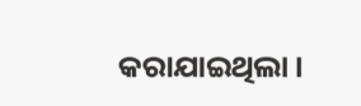କରାଯାଇଥିଲା ।